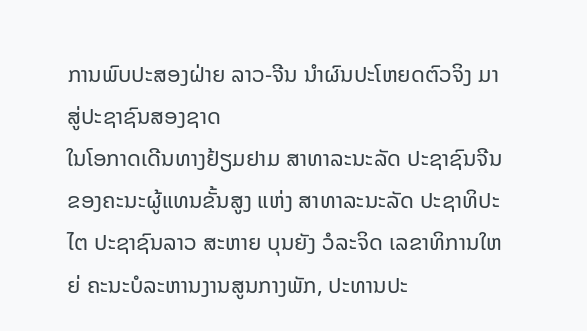ການພົບປະສອງຝ່າຍ ລາວ-ຈີນ ນຳຜົນປະໂຫຍດຕົວຈິງ ມາສູ່ປະຊາຊົນສອງຊາດ
ໃນໂອກາດເດີນທາງຢ້ຽມຢາມ ສາທາລະນະລັດ ປະຊາຊົນຈີນ ຂອງຄະນະຜູ້ແທນຂັ້ນສູງ ແຫ່ງ ສາທາລະນະລັດ ປະຊາທິປະໄຕ ປະຊາຊົນລາວ ສະຫາຍ ບຸນຍັງ ວໍລະຈິດ ເລຂາທິການໃຫຍ່ ຄະນະບໍລະຫານງານສູນກາງພັກ, ປະທານປະ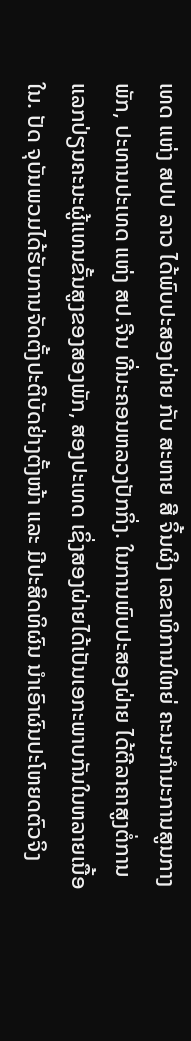ເທດ ແຫ່ງ ສປປ ລາວ ໄດ້ພົບປະສອງຝ່າຍ ກັບ ສະຫາຍ ສີ ຈິ້ນຜິງ ເລຂາທິການໃຫຍ່ ຄະນະກຳມະການສູນກາງພັກ, ປະທານປະເທດ ແຫ່ງ ສປ.ຈີນ ທີ່ນະຄອນຫລວງປັກກິ່ງ. ໃນການພົບປະສອງຝ່າຍ ໄດ້ຕີລາຄາສູງຕໍ່ການແລກປ່ຽນຄະນະຜູ້ແທນຂັ້ນສູງຂອງສອງພັກ, ສອງປະເທດ ເຊິ່ງສອງຝ່າຍໄດ້ເປັນເອກະພາບກັນໃນຫລາຍເນື້ອໃນ. ປັດ ຈຸບັນພວມໄດ້ຮັບການຈັດຕັ້ງປະຕິບັດຢ່າງຕັ້ງໜ້າ ແລະ ມີປະສິດທິຜົນ ນຳເອົາຜົນປະໂຫຍດຕົວຈິງ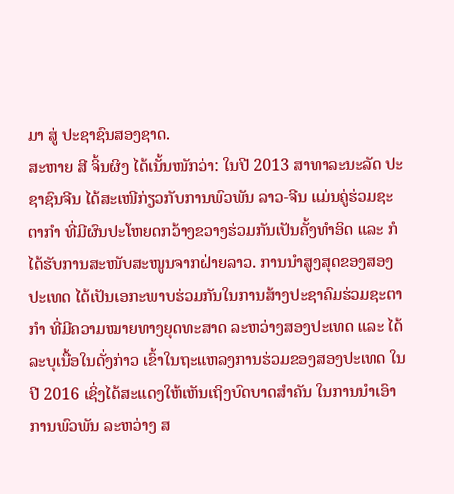ມາ ສູ່ ປະຊາຊົນສອງຊາດ.
ສະຫາຍ ສີ ຈິ້ນຜິງ ໄດ້ເນັ້ນໜັກວ່າ: ໃນປີ 2013 ສາທາລະນະລັດ ປະຊາຊົນຈີນ ໄດ້ສະເໜີກ່ຽວກັບການພົວພັນ ລາວ-ຈີນ ແມ່ນຄູ່ຮ່ວມຊະຕາກຳ ທີ່ມີຜົນປະໂຫຍດກວ້າງຂວາງຮ່ວມກັນເປັນຄັ້ງທຳອິດ ແລະ ກໍໄດ້ຮັບການສະໜັບສະໜູນຈາກຝ່າຍລາວ. ການນຳສູງສຸດຂອງສອງປະເທດ ໄດ້ເປັນເອກະພາບຮ່ວມກັນໃນການສ້າງປະຊາຄົມຮ່ວມຊະຕາກຳ ທີ່ມີຄວາມໝາຍທາງຍຸດທະສາດ ລະຫວ່າງສອງປະເທດ ແລະ ໄດ້ລະບຸເນື້ອໃນດັ່ງກ່າວ ເຂົ້າໃນຖະແຫລງການຮ່ວມຂອງສອງປະເທດ ໃນປີ 2016 ເຊິ່ງໄດ້ສະແດງໃຫ້ເຫັນເຖິງບົດບາດສຳຄັນ ໃນການນຳເອົາການພົວພັນ ລະຫວ່າງ ສ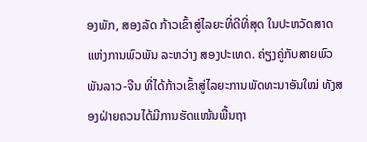ອງພັກ, ສອງລັດ ກ້າວເຂົ້າສູ່ໄລຍະທີ່ດີທີ່ສຸດ ໃນປະຫວັດສາດແຫ່ງການພົວພັນ ລະຫວ່າງ ສອງປະເທດ. ຄ່ຽງຄູ່ກັບສາຍພົວພັນລາວ-ຈີນ ທີ່ໄດ້ກ້າວເຂົ້າສູ່ໄລຍະການພັດທະນາອັນໃໝ່ ທັງສອງຝ່າຍຄວນໄດ້ມີການຮັດແໜ້ນພື້ນຖາ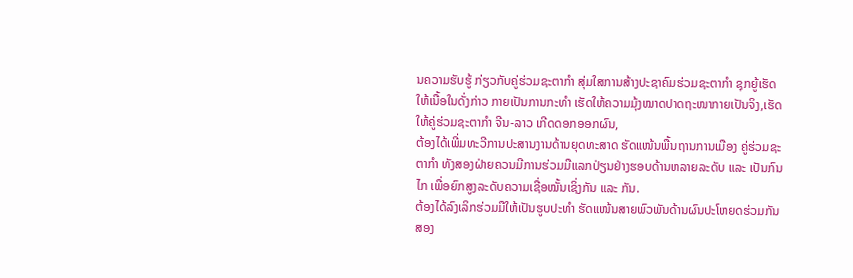ນຄວາມຮັບຮູ້ ກ່ຽວກັບຄູ່ຮ່ວມຊະຕາກຳ ສຸ່ມໃສການສ້າງປະຊາຄົມຮ່ວມຊະຕາກຳ ຊຸກຍູ້ເຮັດໃຫ້ເນື້ອໃນດັ່ງກ່າວ ກາຍເປັນການກະທຳ ເຮັດໃຫ້ຄວາມມຸ້ງໝາດປາດຖະໜາກາຍເປັນຈິງ,ເຮັດໃຫ້ຄູ່ຮ່ວມຊະຕາກຳ ຈີນ-ລາວ ເກີດດອກອອກຜົນ,
ຕ້ອງໄດ້ເພີ່ມທະວີການປະສານງານດ້ານຍຸດທະສາດ ຮັດແໜ້ນພື້ນຖານການເມືອງ ຄູ່ຮ່ວມຊະຕາກຳ ທັງສອງຝ່າຍຄວນມີການຮ່ວມມືແລກປ່ຽນຢ່າງຮອບດ້ານຫລາຍລະດັບ ແລະ ເປັນກົນໄກ ເພື່ອຍົກສູງລະດັບຄວາມເຊື່ອໝັ້ນເຊິ່ງກັນ ແລະ ກັນ.
ຕ້ອງໄດ້ລົງເລິກຮ່ວມມືໃຫ້ເປັນຮູບປະທຳ ຮັດແໜ້ນສາຍພົວພັນດ້ານຜົນປະໂຫຍດຮ່ວມກັນ ສອງ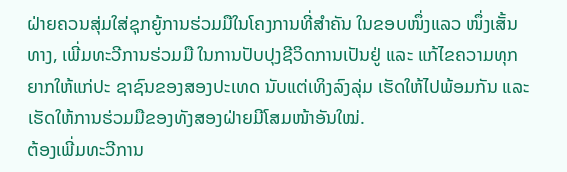ຝ່າຍຄວນສຸ່ມໃສ່ຊຸກຍູ້ການຮ່ວມມືໃນໂຄງການທີ່ສຳຄັນ ໃນຂອບໜຶ່ງແລວ ໜຶ່ງເສັ້ນທາງ, ເພີ່ມທະວີການຮ່ວມມື ໃນການປັບປຸງຊີວິດການເປັນຢູ່ ແລະ ແກ້ໄຂຄວາມທຸກຍາກໃຫ້ແກ່ປະ ຊາຊົນຂອງສອງປະເທດ ນັບແຕ່ເທິງລົງລຸ່ມ ເຮັດໃຫ້ໄປພ້ອມກັນ ແລະ ເຮັດໃຫ້ການຮ່ວມມືຂອງທັງສອງຝ່າຍມີໂສມໜ້າອັນໃໝ່.
ຕ້ອງເພີ່ມທະວີການ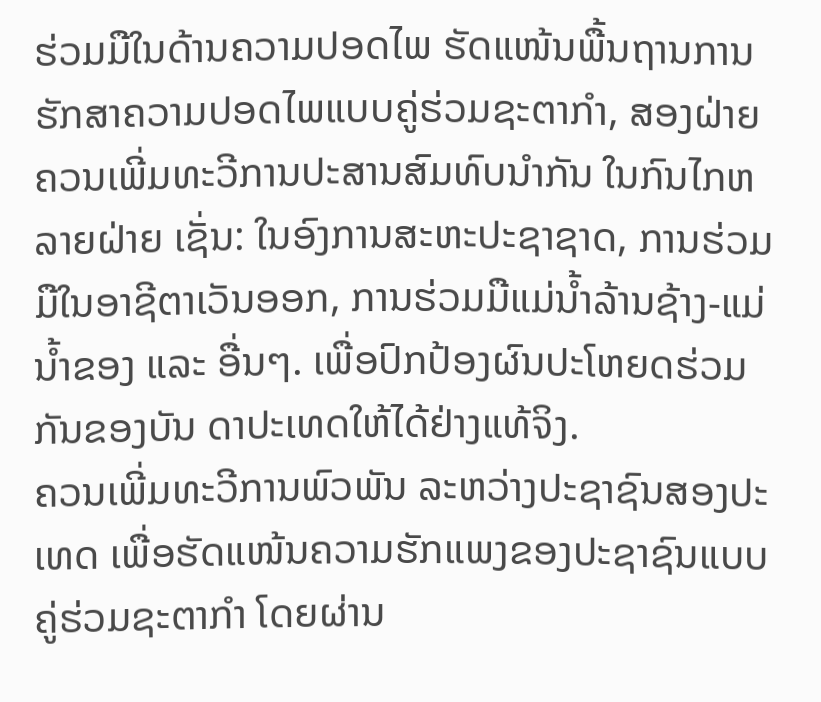ຮ່ວມມືໃນດ້ານຄວາມປອດໄພ ຮັດແໜ້ນພື້ນຖານການຮັກສາຄວາມປອດໄພແບບຄູ່ຮ່ວມຊະຕາກຳ, ສອງຝ່າຍຄວນເພີ່ມທະວີການປະສານສົມທົບນຳກັນ ໃນກົນໄກຫລາຍຝ່າຍ ເຊັ່ນ: ໃນອົງການສະຫະປະຊາຊາດ, ການຮ່ວມມືໃນອາຊີຕາເວັນອອກ, ການຮ່ວມມືແມ່ນ້ຳລ້ານຊ້າງ-ແມ່ນ້ຳຂອງ ແລະ ອື່ນໆ. ເພື່ອປົກປ້ອງຜົນປະໂຫຍດຮ່ວມກັນຂອງບັນ ດາປະເທດໃຫ້ໄດ້ຢ່າງແທ້ຈິງ.
ຄວນເພີ່ມທະວີການພົວພັນ ລະຫວ່າງປະຊາຊົນສອງປະເທດ ເພື່ອຮັດແໜ້ນຄວາມຮັກແພງຂອງປະຊາຊົນແບບຄູ່ຮ່ວມຊະຕາກຳ ໂດຍຜ່ານ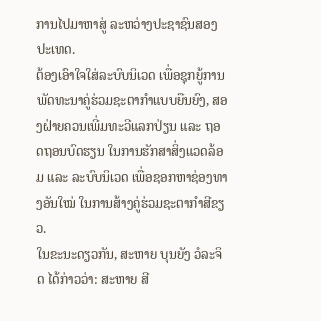ການໄປມາຫາສູ່ ລະຫວ່າງປະຊາຊົນສອງປະເທດ.
ຕ້ອງເອົາໃຈໃສ່ລະບົບນິເວດ ເພື່ອຊຸກຍູ້ການພັດທະນາຄູ່ຮ່ວມຊະຕາກຳແບບຍືນຍົງ, ສອງຝ່າຍຄວນເພີ່ມທະວີແລກປ່ຽນ ແລະ ຖອດຖອນບົດຮຽນ ໃນການຮັກສາສິ່ງແວດລ້ອມ ແລະ ລະບົບນິເວດ ເພື່ອຊອກຫາຊ່ອງທາງອັນໃໝ່ ໃນການສ້າງຄູ່ຮ່ວມຊະຕາກຳສີຂຽວ.
ໃນຂະນະດຽວກັນ, ສະຫາຍ ບຸນຍັງ ວໍລະຈິດ ໄດ້ກ່າວວ່າ: ສະຫາຍ ສີ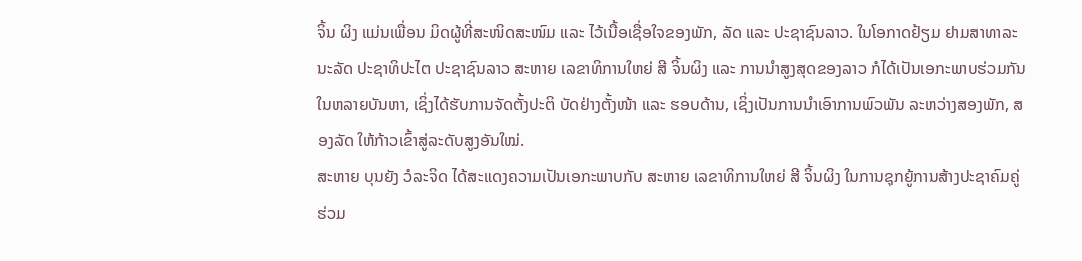ຈິ້ນ ຜິງ ແມ່ນເພື່ອນ ມິດຜູ້ທີ່ສະໜິດສະໜົມ ແລະ ໄວ້ເນື້ອເຊື່ອໃຈຂອງພັກ, ລັດ ແລະ ປະຊາຊົນລາວ. ໃນໂອກາດຢ້ຽມ ຢາມສາທາລະນະລັດ ປະຊາທິປະໄຕ ປະຊາຊົນລາວ ສະຫາຍ ເລຂາທິການໃຫຍ່ ສີ ຈິ້ນຜິງ ແລະ ການນຳສູງສຸດຂອງລາວ ກໍໄດ້ເປັນເອກະພາບຮ່ວມກັນໃນຫລາຍບັນຫາ, ເຊິ່ງໄດ້ຮັບການຈັດຕັ້ງປະຕິ ບັດຢ່າງຕັ້ງໜ້າ ແລະ ຮອບດ້ານ, ເຊິ່ງເປັນການນຳເອົາການພົວພັນ ລະຫວ່າງສອງພັກ, ສອງລັດ ໃຫ້ກ້າວເຂົ້າສູ່ລະດັບສູງອັນໃໝ່.
ສະຫາຍ ບຸນຍັງ ວໍລະຈິດ ໄດ້ສະແດງຄວາມເປັນເອກະພາບກັບ ສະຫາຍ ເລຂາທິການໃຫຍ່ ສີ ຈິ້ນຜິງ ໃນການຊຸກຍູ້ການສ້າງປະຊາຄົມຄູ່ຮ່ວມ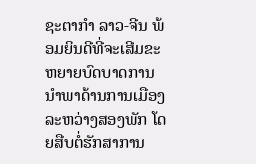ຊະຕາກຳ ລາວ-ຈີນ ພ້ອມຍິນດີທີ່ຈະເສີມຂະຫຍາຍບົດບາດການນຳພາດ້ານການເມືອງ ລະຫວ່າງສອງພັກ ໂດຍສືບຕໍ່ຮັກສາການ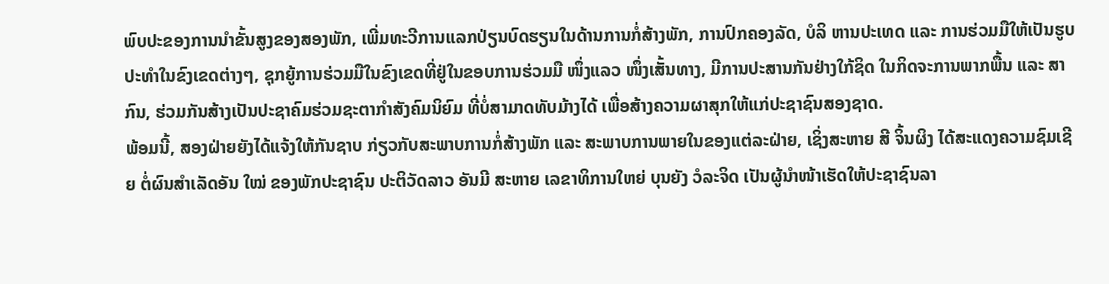ພົບປະຂອງການນຳຂັ້ນສູງຂອງສອງພັກ, ເພີ່ມທະວີການແລກປ່ຽນບົດຮຽນໃນດ້ານການກໍ່ສ້າງພັກ, ການປົກຄອງລັດ, ບໍລິ ຫານປະເທດ ແລະ ການຮ່ວມມືໃຫ້ເປັນຮູບປະທຳໃນຂົງເຂດຕ່າງໆ, ຊຸກຍູ້ການຮ່ວມມືໃນຂົງເຂດທີ່ຢູ່ໃນຂອບການຮ່ວມມື ໜຶ່ງແລວ ໜຶ່ງເສັ້ນທາງ, ມີການປະສານກັນຢ່າງໃກ້ຊິດ ໃນກິດຈະການພາກພື້ນ ແລະ ສາກົນ, ຮ່ວມກັນສ້າງເປັນປະຊາຄົມຮ່ວມຊະຕາກຳສັງຄົມນິຍົມ ທີ່ບໍ່ສາມາດທັບມ້າງໄດ້ ເພື່ອສ້າງຄວາມຜາສຸກໃຫ້ແກ່ປະຊາຊົນສອງຊາດ.
ພ້ອມນີ້, ສອງຝ່າຍຍັງໄດ້ແຈ້ງໃຫ້ກັນຊາບ ກ່ຽວກັບສະພາບການກໍ່ສ້າງພັກ ແລະ ສະພາບການພາຍໃນຂອງແຕ່ລະຝ່າຍ, ເຊິ່ງສະຫາຍ ສີ ຈິ້ນຜິງ ໄດ້ສະແດງຄວາມຊົມເຊີຍ ຕໍ່ຜົນສຳເລັດອັນ ໃໝ່ ຂອງພັກປະຊາຊົນ ປະຕິວັດລາວ ອັນມີ ສະຫາຍ ເລຂາທິການໃຫຍ່ ບຸນຍັງ ວໍລະຈິດ ເປັນຜູ້ນຳໜ້າເຮັດໃຫ້ປະຊາຊົນລາ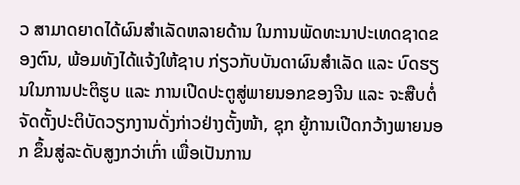ວ ສາມາດຍາດໄດ້ຜົນສຳເລັດຫລາຍດ້ານ ໃນການພັດທະນາປະເທດຊາດຂອງຕົນ, ພ້ອມທັງໄດ້ແຈ້ງໃຫ້ຊາບ ກ່ຽວກັບບັນດາຜົນສຳເລັດ ແລະ ບົດຮຽນໃນການປະຕິຮູບ ແລະ ການເປີດປະຕູສູ່ພາຍນອກຂອງຈີນ ແລະ ຈະສືບຕໍ່ຈັດຕັ້ງປະຕິບັດວຽກງານດັ່ງກ່າວຢ່າງຕັ້ງໜ້າ, ຊຸກ ຍູ້ການເປີດກວ້າງພາຍນອກ ຂຶ້ນສູ່ລະດັບສູງກວ່າເກົ່າ ເພື່ອເປັນການ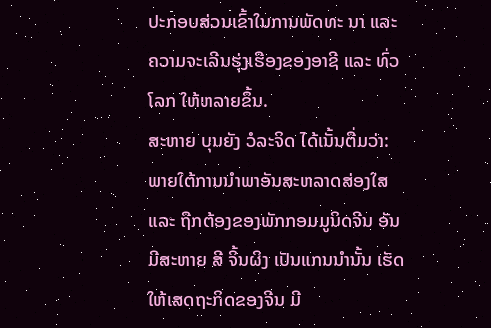ປະກອບສ່ວນເຂົ້າໃນການພັດທະ ນາ ແລະ ຄວາມຈະເລີນຮຸ່ງເຮືອງຂອງອາຊີ ແລະ ທົ່ວໂລກ ໃຫ້ຫລາຍຂຶ້ນ.
ສະຫາຍ ບຸນຍັງ ວໍລະຈິດ ໄດ້ເນັ້ນຕື່ມວ່າ: ພາຍໃຕ້ການນຳພາອັນສະຫລາດສ່ອງໃສ ແລະ ຖືກຕ້ອງຂອງພັກກອມມູນິດຈີນ ອັນມີສະຫາຍ ສີ ຈິ້ນຜິງ ເປັນແກນນຳນັ້ນ ເຮັດໃຫ້ເສດຖະກິດຂອງຈີນ ມີ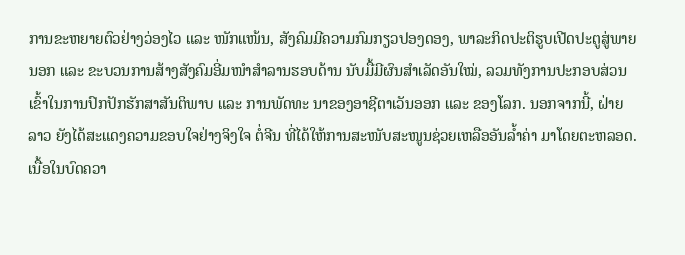ການຂະຫຍາຍຕົວຢ່າງວ່ອງໄວ ແລະ ໜັກແໜ້ນ, ສັງຄົມມີຄວາມກົມກຽວປອງດອງ, ພາລະກິດປະຕິຮູບເປີດປະຕູສູ່ພາຍນອກ ແລະ ຂະບວນການສ້າງສັງຄົມອີ່ມໜຳສຳລານຮອບດ້ານ ນັບມື້ມີຜົນສຳເລັດອັນໃໝ່, ລວມທັງການປະກອບສ່ວນເຂົ້າໃນການປົກປັກຮັກສາສັນຕິພາບ ແລະ ການພັດທະ ນາຂອງອາຊີຕາເວັນອອກ ແລະ ຂອງໂລກ. ນອກຈາກນີ້, ຝ່າຍລາວ ຍັງໄດ້ສະແດງຄວາມຂອບໃຈຢ່າງຈິງໃຈ ຕໍ່ຈີນ ທີ່ໄດ້ໃຫ້ການສະໜັບສະໜູນຊ່ວຍເຫລືອອັນລໍ້າຄ່າ ມາໂດຍຕະຫລອດ.
ເນື້ອໃນບົດຄວາ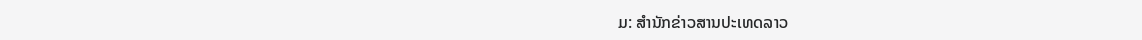ມ: ສໍານັກຂ່າວສານປະເທດລາວ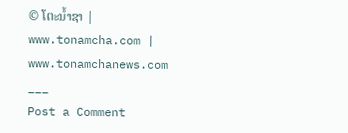© ໂຕະນໍ້າຊາ | www.tonamcha.com | www.tonamchanews.com
___
Post a Comment